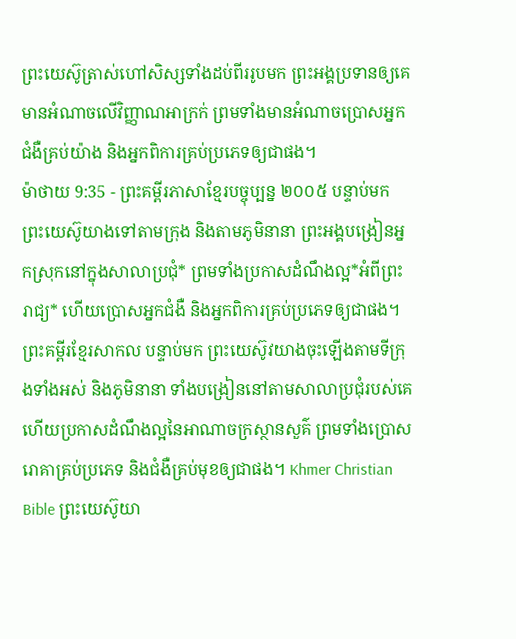ព្រះយេស៊ូត្រាស់ហៅសិស្សទាំងដប់ពីររូបមក ព្រះអង្គប្រទានឲ្យគេមានអំណាចលើវិញ្ញាណអាក្រក់ ព្រមទាំងមានអំណាចប្រោសអ្នកជំងឺគ្រប់យ៉ាង និងអ្នកពិការគ្រប់ប្រភេទឲ្យជាផង។
ម៉ាថាយ 9:35 - ព្រះគម្ពីរភាសាខ្មែរបច្ចុប្បន្ន ២០០៥ បន្ទាប់មក ព្រះយេស៊ូយាងទៅតាមក្រុង និងតាមភូមិនានា ព្រះអង្គបង្រៀនអ្នកស្រុកនៅក្នុងសាលាប្រជុំ* ព្រមទាំងប្រកាសដំណឹងល្អ*អំពីព្រះរាជ្យ* ហើយប្រោសអ្នកជំងឺ និងអ្នកពិការគ្រប់ប្រភេទឲ្យជាផង។ ព្រះគម្ពីរខ្មែរសាកល បន្ទាប់មក ព្រះយេស៊ូវយាងចុះឡើងតាមទីក្រុងទាំងអស់ និងភូមិនានា ទាំងបង្រៀននៅតាមសាលាប្រជុំរបស់គេ ហើយប្រកាសដំណឹងល្អនៃអាណាចក្រស្ថានសួគ៌ ព្រមទាំងប្រោសរោគាគ្រប់ប្រភេទ និងជំងឺគ្រប់មុខឲ្យជាផង។ Khmer Christian Bible ព្រះយេស៊ូយា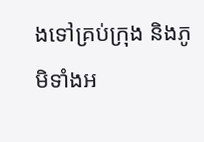ងទៅគ្រប់ក្រុង និងភូមិទាំងអ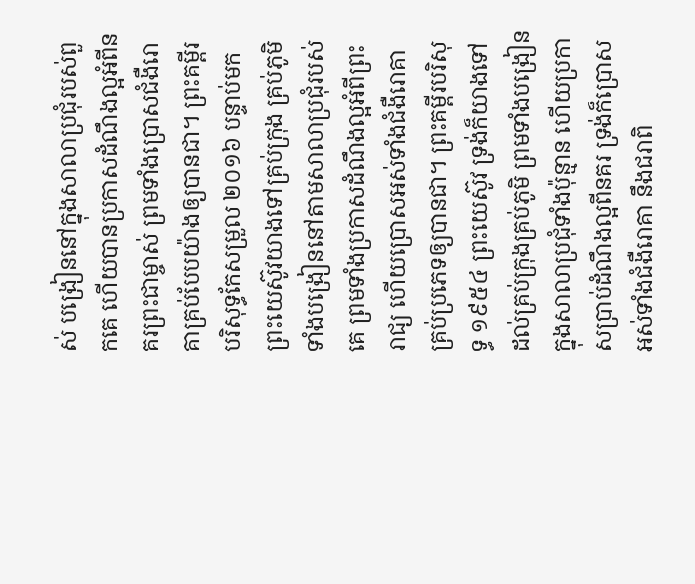ស់ បង្រៀននៅក្នុងសាលាប្រជុំរបស់ពួកគេ ហើយបានប្រកាសដំណឹងល្អអំពីនគរព្រះជាម្ចាស់ ព្រមទាំងប្រោសជំងឺរោគាគ្រប់បែបយ៉ាងឲ្យបានជា។ ព្រះគម្ពីរបរិសុទ្ធកែសម្រួល ២០១៦ បន្ទាប់មក ព្រះយេស៊ូវយាងទៅគ្រប់ក្រុង គ្រប់ភូមិ ទាំងបង្រៀននៅតាមសាលាប្រជុំរបស់គេ ព្រមទាំងប្រកាសដំណឹងល្អអំពីព្រះរាជ្យ ហើយប្រោសអស់ទាំងជំងឺរោគាគ្រប់ប្រភេទឲ្យបានជា។ ព្រះគម្ពីរបរិសុទ្ធ ១៩៥៤ ព្រះយេស៊ូវ ទ្រង់ក៏យាងទៅដល់គ្រប់ក្រុងគ្រប់ភូមិ ព្រមទាំងបង្រៀនក្នុងសាលាប្រជុំទាំងប៉ុន្មាន ហើយប្រកាសប្រាប់ដំណឹងល្អពីនគរ ទ្រង់ក៏ប្រោសអស់ទាំងជំងឺរោគា នឹងជរាពិ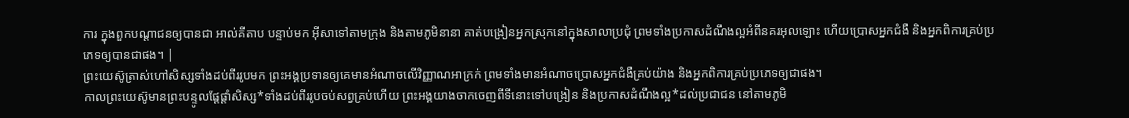ការ ក្នុងពួកបណ្តាជនឲ្យបានជា អាល់គីតាប បន្ទាប់មក អ៊ីសាទៅតាមក្រុង និងតាមភូមិនានា គាត់បង្រៀនអ្នកស្រុកនៅក្នុងសាលាប្រជុំ ព្រមទាំងប្រកាសដំណឹងល្អអំពីនគរអុលឡោះ ហើយប្រោសអ្នកជំងឺ និងអ្នកពិការគ្រប់ប្រភេទឲ្យបានជាផង។ |
ព្រះយេស៊ូត្រាស់ហៅសិស្សទាំងដប់ពីររូបមក ព្រះអង្គប្រទានឲ្យគេមានអំណាចលើវិញ្ញាណអាក្រក់ ព្រមទាំងមានអំណាចប្រោសអ្នកជំងឺគ្រប់យ៉ាង និងអ្នកពិការគ្រប់ប្រភេទឲ្យជាផង។
កាលព្រះយេស៊ូមានព្រះបន្ទូលផ្ដែផ្ដាំសិស្ស*ទាំងដប់ពីររូបចប់សព្វគ្រប់ហើយ ព្រះអង្គយាងចាកចេញពីទីនោះទៅបង្រៀន និងប្រកាសដំណឹងល្អ*ដល់ប្រជាជន នៅតាមភូមិ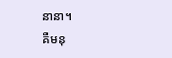នានា។
គឺមនុ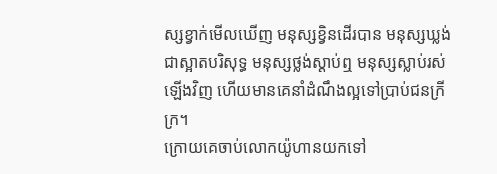ស្សខ្វាក់មើលឃើញ មនុស្សខ្វិនដើរបាន មនុស្សឃ្លង់ជាស្អាតបរិសុទ្ធ មនុស្សថ្លង់ស្ដាប់ឮ មនុស្សស្លាប់រស់ឡើងវិញ ហើយមានគេនាំដំណឹងល្អទៅប្រាប់ជនក្រីក្រ។
ក្រោយគេចាប់លោកយ៉ូហានយកទៅ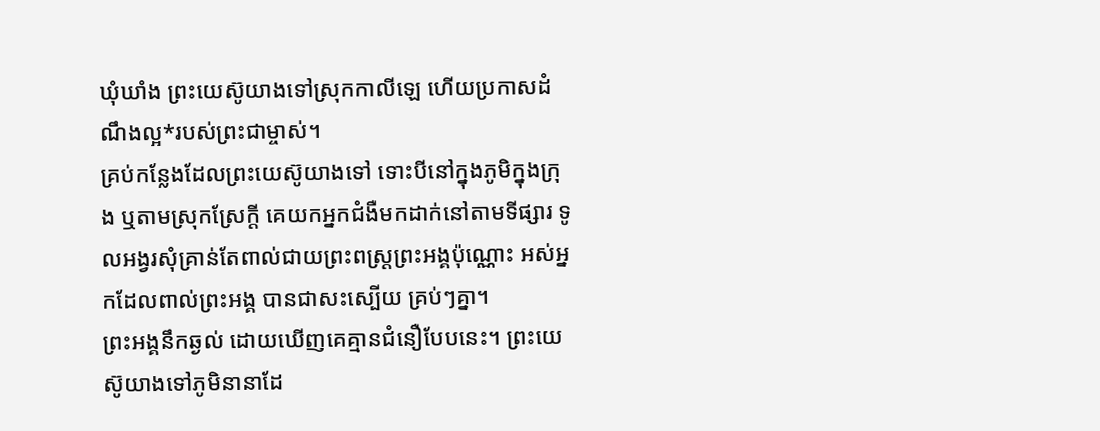ឃុំឃាំង ព្រះយេស៊ូយាងទៅស្រុកកាលីឡេ ហើយប្រកាសដំណឹងល្អ*របស់ព្រះជាម្ចាស់។
គ្រប់កន្លែងដែលព្រះយេស៊ូយាងទៅ ទោះបីនៅក្នុងភូមិក្នុងក្រុង ឬតាមស្រុកស្រែក្ដី គេយកអ្នកជំងឺមកដាក់នៅតាមទីផ្សារ ទូលអង្វរសុំគ្រាន់តែពាល់ជាយព្រះពស្ដ្រព្រះអង្គប៉ុណ្ណោះ អស់អ្នកដែលពាល់ព្រះអង្គ បានជាសះស្បើយ គ្រប់ៗគ្នា។
ព្រះអង្គនឹកឆ្ងល់ ដោយឃើញគេគ្មានជំនឿបែបនេះ។ ព្រះយេស៊ូយាងទៅភូមិនានាដែ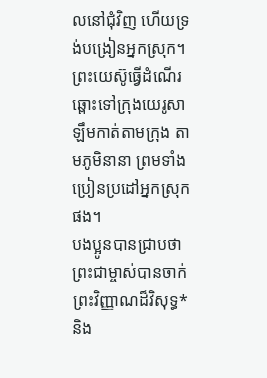លនៅជុំវិញ ហើយទ្រង់បង្រៀនអ្នកស្រុក។
ព្រះយេស៊ូធ្វើដំណើរឆ្ពោះទៅក្រុងយេរូសាឡឹមកាត់តាមក្រុង តាមភូមិនានា ព្រមទាំងប្រៀនប្រដៅអ្នកស្រុកផង។
បងប្អូនបានជ្រាបថា ព្រះជាម្ចាស់បានចាក់ព្រះវិញ្ញាណដ៏វិសុទ្ធ* និង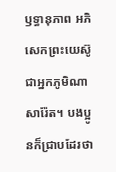ឫទ្ធានុភាព អភិសេកព្រះយេស៊ូ ជាអ្នកភូមិណាសារ៉ែត។ បងប្អូនក៏ជ្រាបដែរថា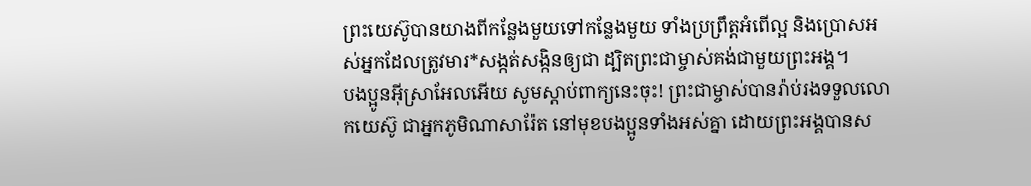ព្រះយេស៊ូបានយាងពីកន្លែងមួយទៅកន្លែងមួយ ទាំងប្រព្រឹត្តអំពើល្អ និងប្រោសអស់អ្នកដែលត្រូវមារ*សង្កត់សង្កិនឲ្យជា ដ្បិតព្រះជាម្ចាស់គង់ជាមួយព្រះអង្គ។
បងប្អូនអ៊ីស្រាអែលអើយ សូមស្ដាប់ពាក្យនេះចុះ! ព្រះជាម្ចាស់បានរ៉ាប់រងទទួលលោកយេស៊ូ ជាអ្នកភូមិណាសារ៉ែត នៅមុខបងប្អូនទាំងអស់គ្នា ដោយព្រះអង្គបានស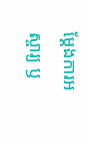ម្តែងការអស្ចារ្យ ឫ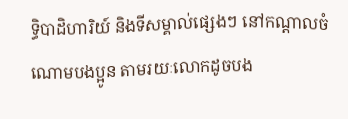ទ្ធិបាដិហារិយ៍ និងទីសម្គាល់ផ្សេងៗ នៅកណ្ដាលចំណោមបងប្អូន តាមរយៈលោកដូចបង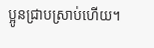ប្អូនជ្រាបស្រាប់ហើយ។